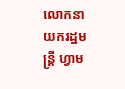លោកនាយករដ្ឋមន្ត្រី ហ្វាម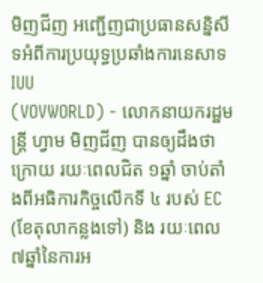មិញជីញ អញ្ជើញជាប្រធានសន្និសីទអំពីការប្រយុទ្ធប្រឆាំងការនេសាទ IUU
(VOVWORLD) - លោកនាយករដ្ឋមន្ត្រី ហ្វាម មិញជីញ បានឲ្យដឹងថា ក្រោយ រយៈពេលជិត ១ឆ្នាំ ចាប់តាំងពីអធិការកិច្ចលើកទី ៤ របស់ EC (ខែតុលាកន្លងទៅ) និង រយៈពេល ៧ឆ្នាំនៃការអ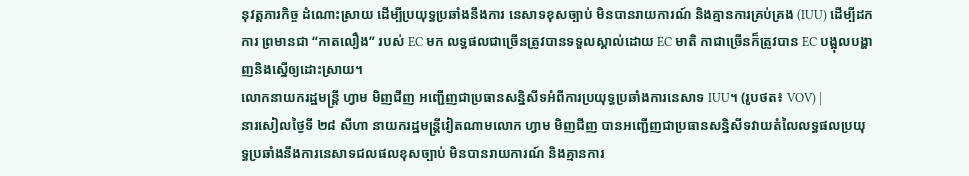នុវត្តភារកិច្ច ដំណោះស្រាយ ដើម្បីប្រយុទ្ធប្រឆាំងនឹងការ នេសាទខុសច្បាប់ មិនបានរាយការណ៍ និងគ្មានការគ្រប់គ្រង (IUU) ដើម្បីដកការ ព្រមានជា “កាតលឿង” របស់ EC មក លទ្ធផលជាច្រើនត្រូវបានទទួលស្គាល់ដោយ EC មាតិ កាជាច្រើនក៏ត្រូវបាន EC បង្អុលបង្ហាញនិងស្នើឲ្យដោះស្រាយ។
លោកនាយករដ្ឋមន្ត្រី ហ្វាម មិញជីញ អញ្ជើញជាប្រធានសន្និសីទអំពីការប្រយុទ្ធប្រឆាំងការនេសាទ IUU។ (រូបថត៖ VOV) |
នារសៀលថ្ងៃទី ២៨ សីហា នាយករដ្ឋមន្ត្រីវៀតណាមលោក ហ្វាម មិញជីញ បានអញ្ជើញជាប្រធានសន្និសីទវាយតំលៃលទ្ធផលប្រយុទ្ធប្រឆាំងនឹងការនេសាទជលផលខុសច្បាប់ មិនបានរាយការណ៍ និងគ្មានការ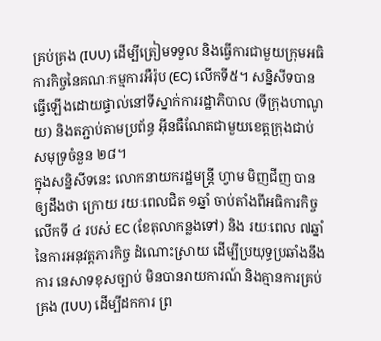គ្រប់គ្រង (IUU) ដើម្បីត្រៀមទទួល និងធ្វើការជាមួយក្រុមអធិការកិច្ចនៃគណៈកម្មការអឺរ៉ុប (EC) លើកទី៥។ សន្និសីទបានធ្វើឡើងដោយផ្ទាល់នៅទីស្នាក់ការរដ្ឋាភិបាល (ទីក្រុងហាណូយ) និងតភ្ជាប់តាមប្រព័ន្ធ អ៊ីនធឺណែតជាមួយខេត្តក្រុងជាប់សមុទ្រចំនួន ២៨។
ក្នុងសន្និសីទនេះ លោកនាយករដ្ឋមន្ត្រី ហ្វាម មិញជីញ បានឲ្យដឹងថា ក្រោយ រយៈពេលជិត ១ឆ្នាំ ចាប់តាំងពីអធិការកិច្ចលើកទី ៤ របស់ EC (ខែតុលាកន្លងទៅ) និង រយៈពេល ៧ឆ្នាំនៃការអនុវត្តភារកិច្ច ដំណោះស្រាយ ដើម្បីប្រយុទ្ធប្រឆាំងនឹងការ នេសាទខុសច្បាប់ មិនបានរាយការណ៍ និងគ្មានការគ្រប់គ្រង (IUU) ដើម្បីដកការ ព្រ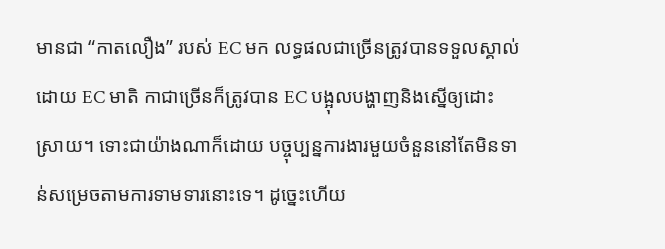មានជា “កាតលឿង” របស់ EC មក លទ្ធផលជាច្រើនត្រូវបានទទួលស្គាល់ដោយ EC មាតិ កាជាច្រើនក៏ត្រូវបាន EC បង្អុលបង្ហាញនិងស្នើឲ្យដោះស្រាយ។ ទោះជាយ៉ាងណាក៏ដោយ បច្ចុប្បន្នការងារមួយចំនួននៅតែមិនទាន់សម្រេចតាមការទាមទារនោះទេ។ ដូច្នេះហើយ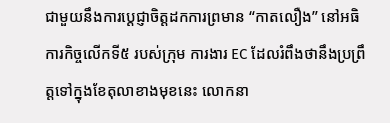ជាមួយនឹងការប្តេជ្ញាចិត្តដកការព្រមាន “កាតលឿង” នៅអធិការកិច្ចលើកទី៥ របស់ក្រុម ការងារ EC ដែលរំពឹងថានឹងប្រព្រឹត្តទៅក្នុងខែតុលាខាងមុខនេះ លោកនា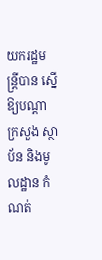យករដ្ឋមន្ត្រីបាន ស្នើឱ្យបណ្ដាក្រសួង ស្ថាប័ន និងមូលដ្ឋាន កំណត់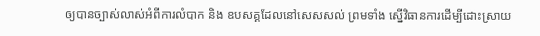ឲ្យបានច្បាស់លាស់អំពីការលំបាក និង ឧបសគ្គដែលនៅសេសសល់ ព្រមទាំង ស្នើវិធានការដើម្បីដោះស្រាយ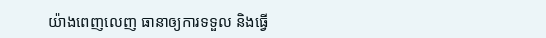យ៉ាងពេញលេញ ធានាឲ្យការទទួល និងធ្វើ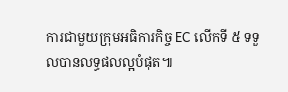ការជាមួយក្រុមអធិការកិច្ច EC លើកទី ៥ ទទួលបានលទ្ធផលល្អបំផុត៕